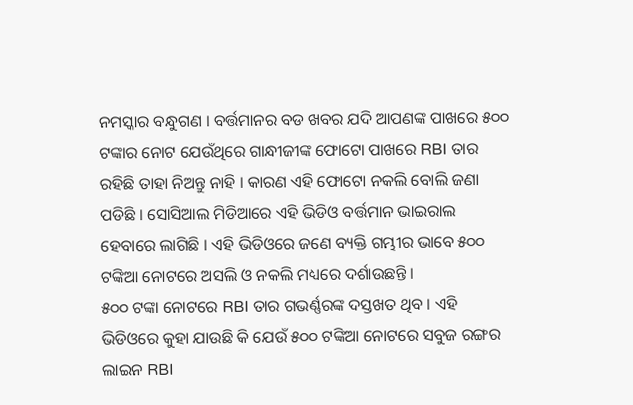ନମସ୍କାର ବନ୍ଧୁଗଣ । ବର୍ତ୍ତମାନର ବଡ ଖବର ଯଦି ଆପଣଙ୍କ ପାଖରେ ୫୦୦ ଟଙ୍କାର ନୋଟ ଯେଉଁଥିରେ ଗାନ୍ଧୀଜୀଙ୍କ ଫୋଟୋ ପାଖରେ RBI ତାର ରହିଛି ତାହା ନିଅନ୍ତୁ ନାହି । କାରଣ ଏହି ଫୋଟୋ ନକଲି ବୋଲି ଜଣା ପଡିଛି । ସୋସିଆଲ ମିଡିଆରେ ଏହି ଭିଡିଓ ବର୍ତ୍ତମାନ ଭାଇରାଲ ହେବାରେ ଲାଗିଛି । ଏହି ଭିଡିଓରେ ଜଣେ ବ୍ୟକ୍ତି ଗମ୍ଭୀର ଭାବେ ୫୦୦ ଟଙ୍କିଆ ନୋଟରେ ଅସଲି ଓ ନକଲି ମଧ୍ୟରେ ଦର୍ଶାଉଛନ୍ତି ।
୫୦୦ ଟଙ୍କା ନୋଟରେ RBI ତାର ଗଭର୍ଣ୍ଣରଙ୍କ ଦସ୍ତଖତ ଥିବ । ଏହି ଭିଡିଓରେ କୁହା ଯାଉଛି କି ଯେଉଁ ୫୦୦ ଟଙ୍କିଆ ନୋଟରେ ସବୁଜ ରଙ୍ଗର ଲାଇନ RBI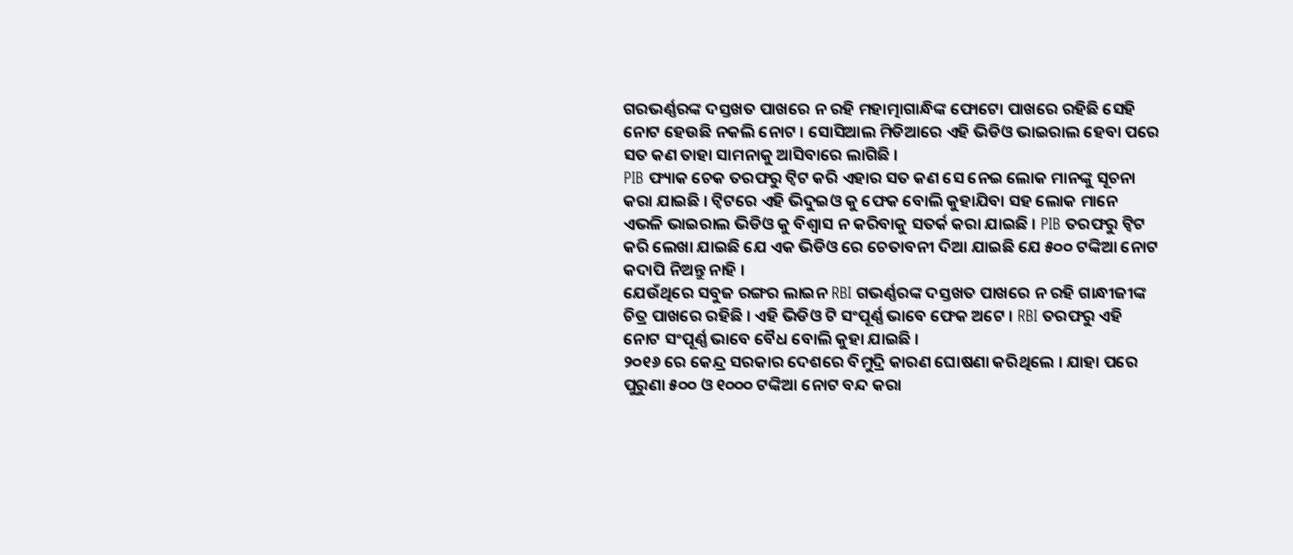ଗରଭର୍ଣ୍ଣରଙ୍କ ଦସ୍ତଖତ ପାଖରେ ନ ରହି ମହାତ୍ମାଗାନ୍ଧିଙ୍କ ଫୋଟୋ ପାଖରେ ରହିଛି ସେହି ନୋଟ ହେଉଛି ନକଲି ନୋଟ । ସୋସିଆଲ ମିଡିଆରେ ଏହି ଭିଡିଓ ଭାଇରାଲ ହେବା ପରେ ସତ କଣ ତାହା ସାମନାକୁ ଆସିବାରେ ଲାଗିଛି ।
PIB ଫ୍ୟାକ ଚେକ ତରଫରୁ ଟ୍ବିଟ କରି ଏହାର ସତ କଣ ସେ ନେଇ ଲୋକ ମାନଙ୍କୁ ସୂଚନା କରା ଯାଇଛି । ଟ୍ବିଟରେ ଏହି ଭିଦୁଇଓ କୁ ଫେକ ବୋଲି କୁହାଯିବା ସହ ଲୋକ ମାନେ ଏଭଳି ଭାଇରାଲ ଭିଡିଓ କୁ ବିଶ୍ଵାସ ନ କରିବାକୁ ସତର୍କ କରା ଯାଇଛି । PIB ତରଫରୁ ଟ୍ବିଟ କରି ଲେଖା ଯାଇଛି ଯେ ଏକ ଭିଡିଓ ରେ ଚେତାବନୀ ଦିଆ ଯାଇଛି ଯେ ୫୦୦ ଟଙ୍କିଆ ନୋଟ କଦାପି ନିଅନ୍ତୁ ନାହି ।
ଯେଉଁଥିରେ ସବୁଜ ରଙ୍ଗର ଲାଇନ RBI ଗଭର୍ଣ୍ଣରଙ୍କ ଦସ୍ତଖତ ପାଖରେ ନ ରହି ଗାନ୍ଧୀଜୀଙ୍କ ଚିତ୍ର ପାଖରେ ରହିଛି । ଏହି ଭିଡିଓ ଟି ସଂପୂର୍ଣ୍ଣ ଭାବେ ଫେକ ଅଟେ । RBI ତରଫରୁ ଏହି ନୋଟ ସଂପୂର୍ଣ୍ଣ ଭାବେ ବୈଧ ବୋଲି କୁହା ଯାଇଛି ।
୨୦୧୬ ରେ କେନ୍ଦ୍ର ସରକାର ଦେଶରେ ବିମୁଦ୍ରି କାରଣ ଘୋଷଣା କରିଥିଲେ । ଯାହା ପରେ ପୁରୁଣା ୫୦୦ ଓ ୧୦୦୦ ଟଙ୍କିଆ ନୋଟ ବନ୍ଦ କରା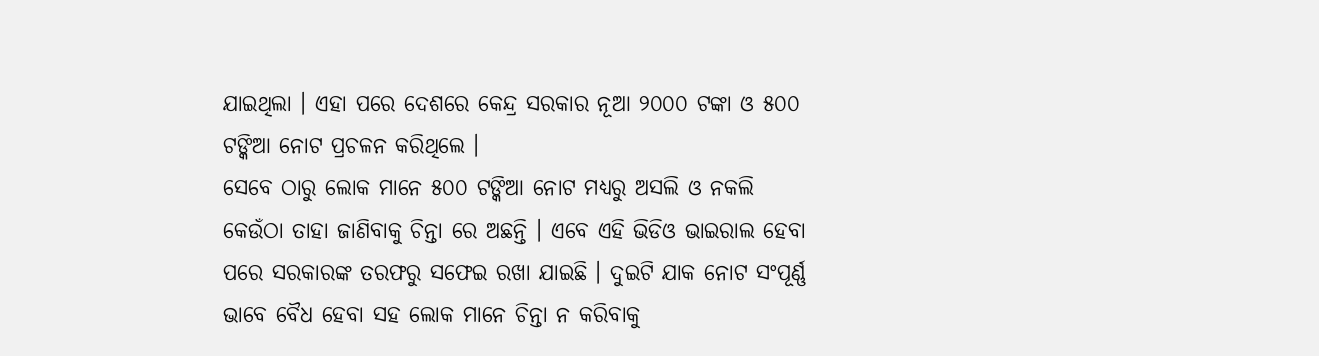ଯାଇଥିଲା । ଏହା ପରେ ଦେଶରେ କେନ୍ଦ୍ର ସରକାର ନୂଆ ୨୦୦୦ ଟଙ୍କା ଓ ୫୦୦ ଟଙ୍କିଆ ନୋଟ ପ୍ରଚଳନ କରିଥିଲେ ।
ସେବେ ଠାରୁ ଲୋକ ମାନେ ୫୦୦ ଟଙ୍କିଆ ନୋଟ ମଧ୍ୟରୁ ଅସଲି ଓ ନକଲି କେଉଁଠା ତାହା ଜାଣିବାକୁ ଚିନ୍ତା ରେ ଅଛନ୍ତି । ଏବେ ଏହି ଭିଡିଓ ଭାଇରାଲ ହେବା ପରେ ସରକାରଙ୍କ ତରଫରୁ ସଫେଇ ରଖା ଯାଇଛି । ଦୁଇଟି ଯାକ ନୋଟ ସଂପୂର୍ଣ୍ଣ ଭାବେ ବୈଧ ହେବା ସହ ଲୋକ ମାନେ ଚିନ୍ତା ନ କରିବାକୁ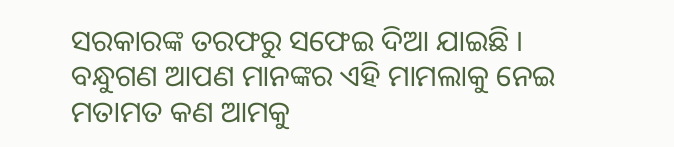ସରକାରଙ୍କ ତରଫରୁ ସଫେଇ ଦିଆ ଯାଇଛି ।
ବନ୍ଧୁଗଣ ଆପଣ ମାନଙ୍କର ଏହି ମାମଲାକୁ ନେଇ ମତାମତ କଣ ଆମକୁ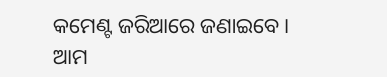କମେଣ୍ଟ ଜରିଆରେ ଜଣାଇବେ । ଆମ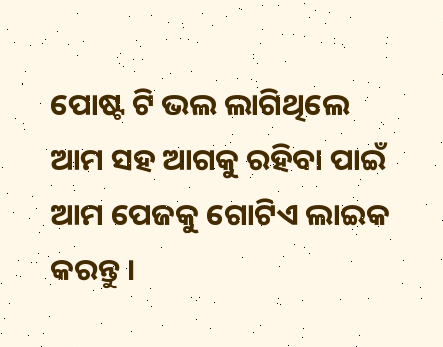ପୋଷ୍ଟ ଟି ଭଲ ଲାଗିଥିଲେ ଆମ ସହ ଆଗକୁ ରହିବା ପାଇଁ ଆମ ପେଜକୁ ଗୋଟିଏ ଲାଇକ କରନ୍ତୁ ।